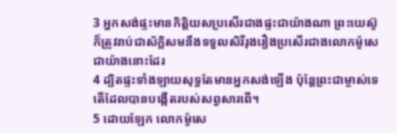3 អ្នកសង់ផ្ទះមានកិត្តិយសប្រសើរជាងផ្ទះជាយ៉ាងណា ព្រះយេស៊ូក៏ត្រូវរាប់ជាស័ក្ដិសមនឹងទទួលសិរីរុងរឿងប្រសើរជាងលោកម៉ូសេជាយ៉ាងនោះដែរ
4 ដ្បិតផ្ទះទាំងឡាយសុទ្ធតែមានអ្នកសង់ឡើង ប៉ុន្ដែព្រះជាម្ចាស់ទេតើដែលបានបង្កើតរបស់សព្វសារពើ។
5 ដោយឡែក លោកម៉ូសេ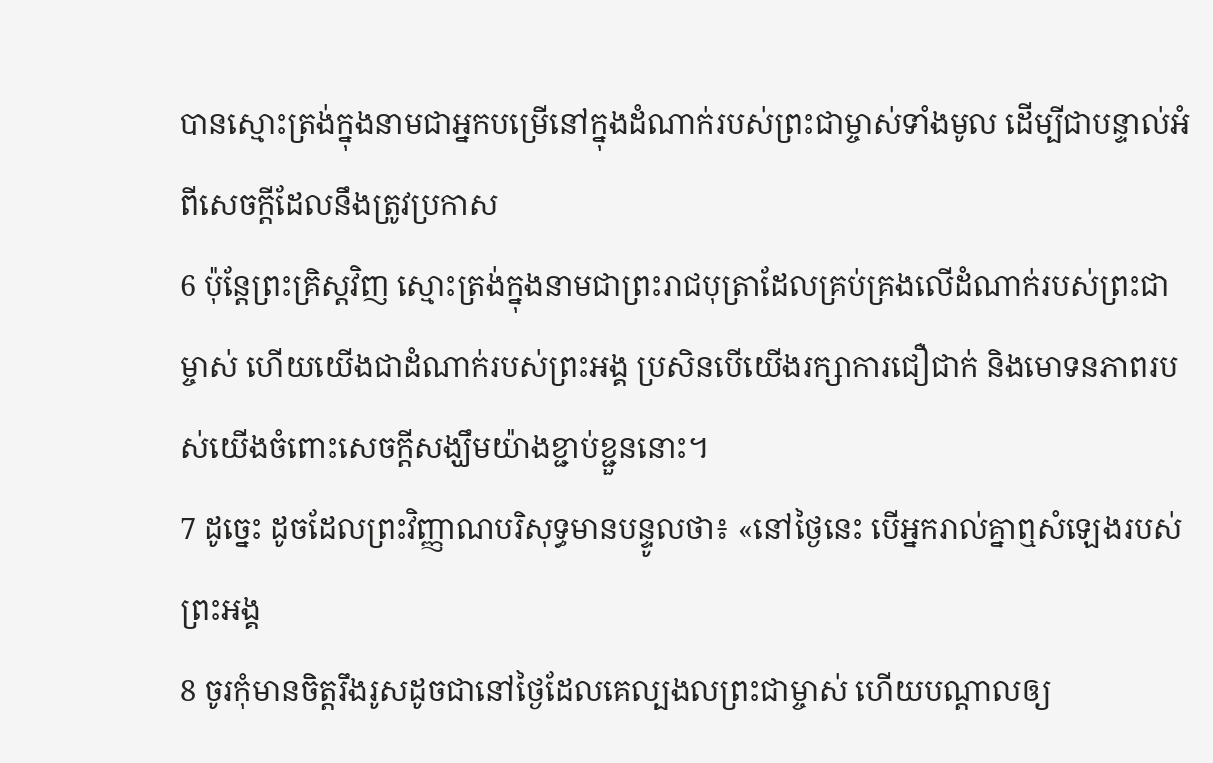បានស្មោះត្រង់ក្នុងនាមជាអ្នកបម្រើនៅក្នុងដំណាក់របស់ព្រះជាម្ចាស់ទាំងមូល ដើម្បីជាបន្ទាល់អំពីសេចក្ដីដែលនឹងត្រូវប្រកាស
6 ប៉ុន្ដែព្រះគ្រិស្ដវិញ ស្មោះត្រង់ក្នុងនាមជាព្រះរាជបុត្រាដែលគ្រប់គ្រងលើដំណាក់របស់ព្រះជាម្ចាស់ ហើយយើងជាដំណាក់របស់ព្រះអង្គ ប្រសិនបើយើងរក្សាការជឿជាក់ និងមោទនភាពរបស់យើងចំពោះសេចក្ដីសង្ឃឹមយ៉ាងខ្ជាប់ខ្ជួននោះ។
7 ដូច្នេះ ដូចដែលព្រះវិញ្ញាណបរិសុទ្ធមានបន្ទូលថា៖ «នៅថ្ងៃនេះ បើអ្នករាល់គ្នាឮសំឡេងរបស់ព្រះអង្គ
8 ចូរកុំមានចិត្ដរឹងរូសដូចជានៅថ្ងៃដែលគេល្បងលព្រះជាម្ចាស់ ហើយបណ្ដាលឲ្យ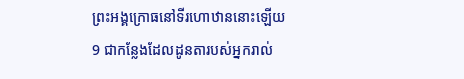ព្រះអង្គក្រោធនៅទីរហោឋាននោះឡើយ
9 ជាកន្លែងដែលដូនតារបស់អ្នករាល់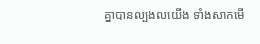គ្នាបានល្បងលយើង ទាំងសាកមើ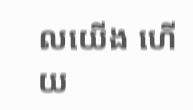លយើង ហើយ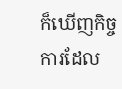ក៏ឃើញកិច្ចការដែល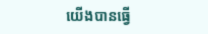យើងបានធ្វើ